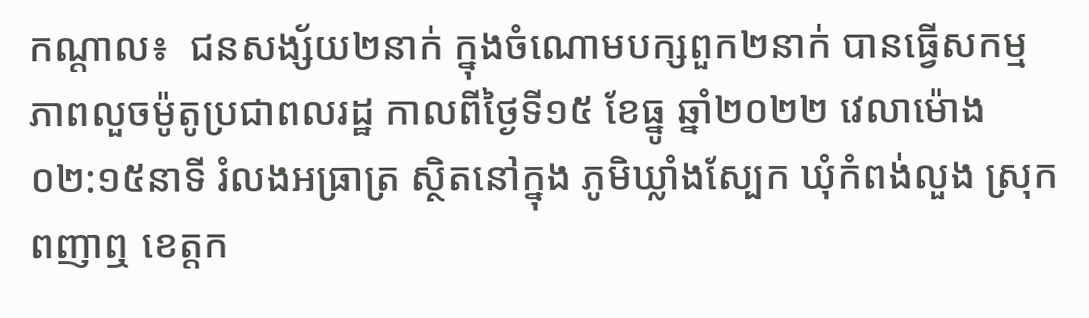កណ្តាល៖  ជនសង្ស័យ២នាក់ ក្នុងចំណោមបក្សពួក២នាក់ បានធ្វើសកម្មភាពលួចម៉ូតូប្រជាពលរដ្ឋ កាលពីថ្ងៃទី១៥ ខែធ្នូ ឆ្នាំ២០២២ វេលាម៉ោង ០២:១៥នាទី រំលងអធ្រាត្រ ស្ថិតនៅក្នុង ភូមិឃ្លាំងស្បែក ឃុំកំពង់លួង ស្រុកពញាឮ ខេត្តក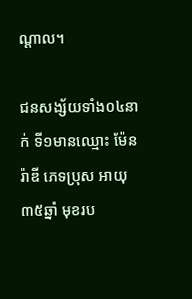ណ្តាល។

ជនសង្ស័យទាំង០៤នាក់ ទី១មានឈ្មោះ ម៉ែន រ៉ាឌី ភេទប្រុស អាយុ៣៥ឆ្នាំ មុខរប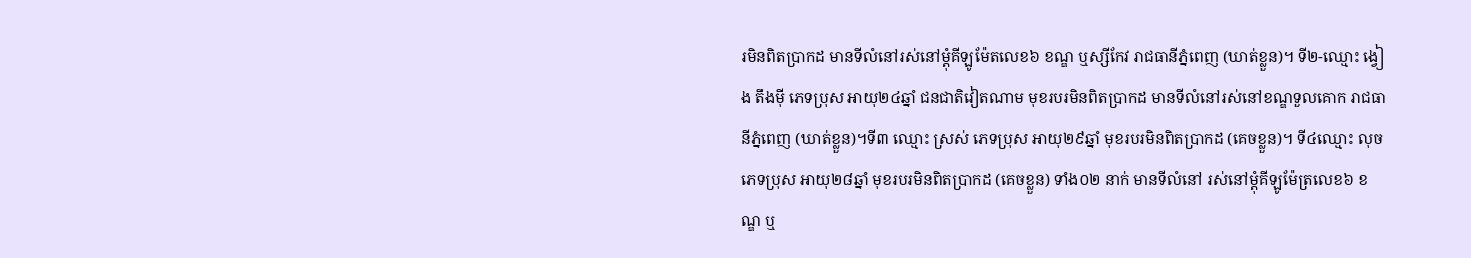រមិនពិតប្រាកដ មានទីលំនៅរស់នៅម្តុំគីឡូម៉ែតលេខ៦ ខណ្ឌ ឬស្សីកែវ រាជធានីភ្នំពេញ (ឃាត់ខ្លួន)។ ទី២-ឈ្មោះ ង្វៀង តឹងមុី ភេទប្រុស អាយុ២៤ឆ្នាំ ជនជាតិវៀតណាម មុខរបរមិនពិតប្រាកដ មានទីលំនៅរស់នៅខណ្ឌទួលគោក រាជធានីភ្នំពេញ (ឃាត់ខ្លួន)។ទី៣ ឈ្មោះ ស្រស់ ភេទប្រុស អាយុ២៩ឆ្នាំ មុខរបរមិនពិតប្រាកដ (គេចខ្លួន)។ ទី៤ឈ្មោះ លុច ភេទប្រុស អាយុ២៨ឆ្នាំ មុខរបរមិនពិតប្រាកដ (គេចខ្លួន) ទាំង០២ នាក់ មានទីលំនៅ រស់នៅម្តុំគីឡូម៉ែត្រលេខ៦ ខណ្ឌ ឬ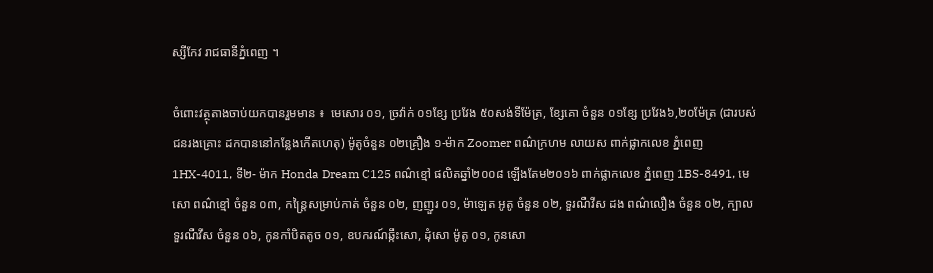ស្សីកែវ រាជធានីភ្នំពេញ ។

ចំពោះវត្ថុតាងចាប់យកបានរួមមាន ៖  មេសោរ ០១, ច្រវ៉ាក់ ០១ខ្សែ ប្រវែង ៥០សង់ទីម៉ែត្រ, ខ្សែគោ ចំនួន ០១ខ្សែ ប្រវែង៦,២០ម៉ែត្រ (ជារបស់ជនរងគ្រោះ ដកបាននៅកន្លែងកើតហេតុ) ម៉ូតូចំនួន ០២គ្រឿង ១-ម៉ាក Zoomer ពណ៌ក្រហម លាយស ពាក់ផ្លាកលេខ ភ្នំពេញ 1HX-4011, ទី២- ម៉ាក Honda Dream C125 ពណ៌ខ្មៅ ផលិតឆ្នាំ២០០៨ ឡើងតែម២០១៦ ពាក់ផ្លាកលេខ ភ្នំពេញ 1BS-8491, មេសោ ពណ៌ខ្មៅ ចំនួន ០៣, កន្រ្តៃសម្រាប់កាត់ ចំនួន ០២, ញញួរ ០១, ម៉ាឡេត អូតូ ចំនួន ០២, ទួរណឺវីស ដង ពណ៌លឿង ចំនួន ០២, ក្បាលទួរណឺវីស ចំនួន ០៦, កូនកាំបិតតូច ០១, ឧបករណ៍ឆ្កឹះសោ, ដុំសោ ម៉ូតូ ០១, កូនសោ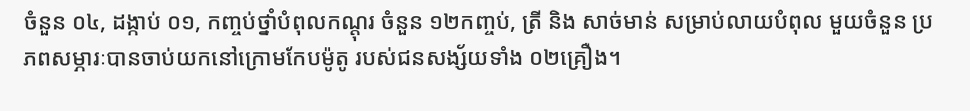ចំនួន ០៤, ដង្កាប់ ០១, កញ្ចប់ថ្នាំបំពុលកណ្តុរ ចំនួន ១២កញ្ចប់, ត្រី និង សាច់មាន់ សម្រាប់លាយបំពុល មួយចំនួន ប្រភពសម្ភារៈបានចាប់យកនៅក្រោមកែបម៉ូតូ របស់ជនសង្ស័យទាំង ០២គ្រឿង។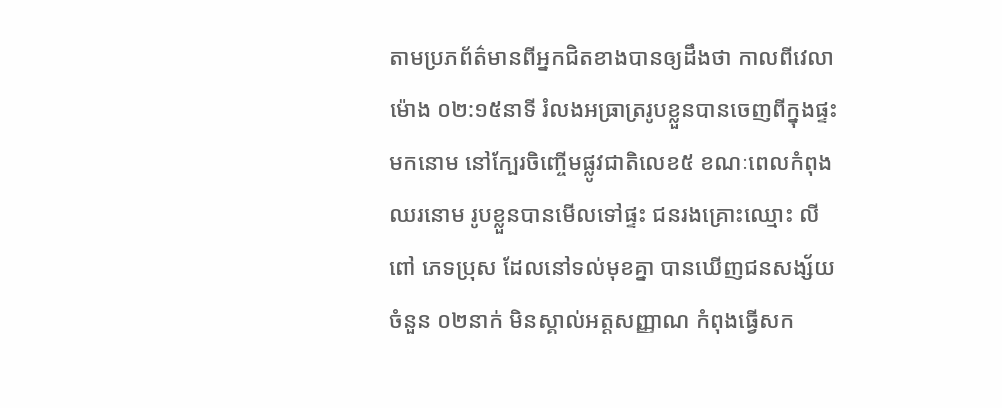តាមប្រភព័ត៌មានពីអ្នកជិតខាងបានឲ្យដឹងថា កាលពីវេលាម៉ោង ០២:១៥នាទី រំលងអធ្រាត្ររូបខ្លួនបានចេញពីក្នុងផ្ទះមកនោម នៅក្បែរចិញ្ចើមផ្លូវជាតិលេខ៥ ខណៈពេលកំពុងឈរនោម រូបខ្លួនបានមើលទៅផ្ទះ ជនរងគ្រោះឈ្មោះ លី ពៅ ភេទប្រុស ដែលនៅទល់មុខគ្នា បានឃើញជនសង្ស័យចំនួន ០២នាក់ មិនស្គាល់អត្តសញ្ញាណ កំពុងធ្វើសក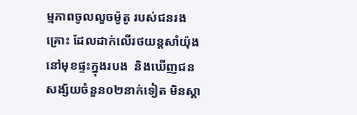ម្មភាពចូលលួចម៉ូតូ របស់ជនរងគ្រោះ ដែលដាក់លើរថយន្តសាំយ៉ុង នៅមុខផ្ទះក្នុងរបង  និងឃើញជនសង្ស័យចំនួន០២នាក់ទៀត មិនស្គា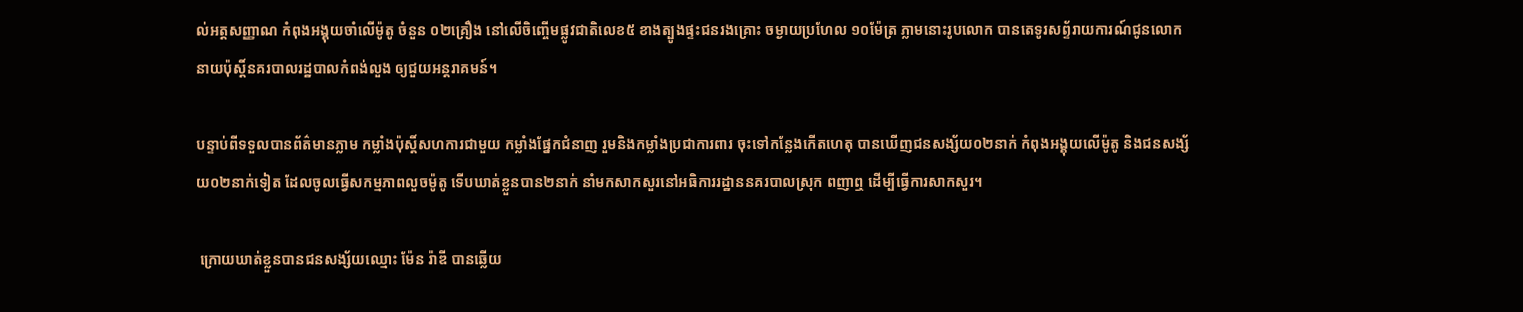ល់អត្តសញ្ញាណ កំពុងអង្គុយចាំលើម៉ូតូ ចំនួន ០២គ្រឿង នៅលើចិញ្ចើមផ្លូវជាតិលេខ៥ ខាងត្បូងផ្ទះជនរងគ្រោះ ចម្ងាយប្រហែល ១០ម៉ែត្រ ភ្លាមនោះរូបលោក បានតេទូរសព្ទ័រាយការណ៍ជូនលោក នាយប៉ុស្តិ៍នគរបាលរដ្ឋបាលកំពង់លួង ឲ្យជួយអន្តរាគមន៍។

បន្ទាប់ពីទទួលបានព័ត៌មានភ្លាម កម្លាំងប៉ុស្តិ៍សហការជាមួយ កម្លាំងផ្នែកជំនាញ រួមនិងកម្លាំងប្រជាការពារ ចុះទៅកន្លែងកើតហេតុ បានឃើញជនសង្ស័យ០២នាក់ កំពុងអង្គុយលើម៉ូតូ និងជនសង្ស័យ០២នាក់ទៀត ដែលចូលធ្វើសកម្មភាពលួចម៉ូតូ ទើបឃាត់ខ្លួនបាន២នាក់ នាំមកសាកសួរនៅអធិការរដ្ឋាននគរបាលស្រុក ពញាឮ ដើម្បីធ្វើការសាកសួរ។

 ក្រោយឃាត់ខ្លួនបានជនសង្ស័យឈ្មោះ ម៉ែន រ៉ាឌី បានឆ្លើយ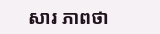សារ ភាពថា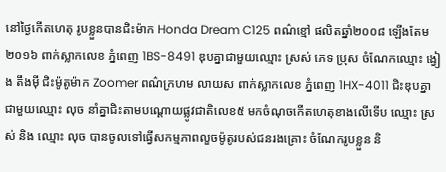នៅថ្ងៃកើតហេតុ រូបខ្លួនបានជិះម៉ាក Honda Dream C125 ពណ៌ខ្មៅ ផលិតឆ្នាំ២០០៨ ឡើងតែម២០១៦ ពាក់ស្លាកលេខ ភ្នំពេញ 1BS-8491 ឌុបគ្នាជាមួយឈ្មោះ ស្រស់ ភេទ ប្រុស ចំណែកឈ្មោះ ង្វៀង តឹងម៉ី ជិះម៉ូតូម៉ាក Zoomer ពណ៌ក្រហម លាយស ពាក់ស្លាកលេខ ភ្នំពេញ 1HX-4011 ជិះឌុបគ្នាជាមួយឈ្មោះ លុច នាំគ្នាជិះតាមបណ្តោយផ្លូវជាតិលេខ៥ មកចំណុចកើតហេតុខាងលើទើប ឈ្មោះ ស្រស់ និង ឈ្មោះ លុច បានចូលទៅធ្វើសកម្មភាពលួចម៉ូតូរបស់ជនរងគ្រោះ ចំណែករូបខ្លួន និ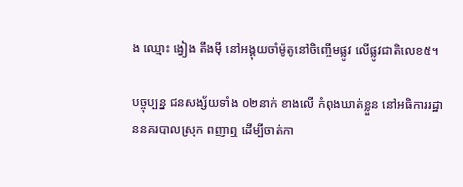ង ឈ្មោះ ង្វៀង តឹងម៉ី នៅអង្គុយចាំម៉ូតូនៅចិញ្ចើមផ្លូវ លើផ្លូវជាតិលេខ៥។

បច្ចុប្បន្ន ជនសង្ស័យទាំង ០២នាក់ ខាងលើ កំពុងឃាត់ខ្លួន នៅអធិការរដ្ឋាននគរបាលស្រុក ពញាឮ ដើម្បីចាត់កា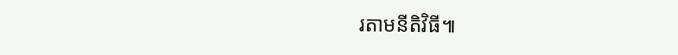រតាមនីតិវិធី៕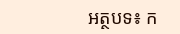អត្ថបទ៖ ក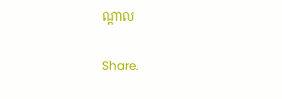ណ្តាល

Share.